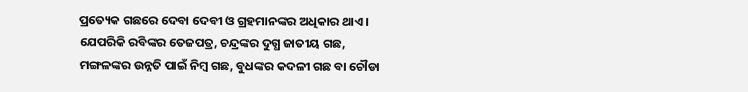ପ୍ରତ୍ୟେକ ଗଛରେ ଦେବା ଦେବୀ ଓ ଗ୍ରହମାନଙ୍କର ଅଧିକାର ଥାଏ । ଯେପରିକି ରବିଙ୍କର ତେଜପତ୍ର, ଚନ୍ଦ୍ରଙ୍କର ଦୁଗ୍ଧ ଜାତୀୟ ଗଛ, ମଙ୍ଗଳଙ୍କର ଉନ୍ନତି ପାଇଁ ନିମ୍ବ ଗଛ, ବୁଧଙ୍କର କଦଳୀ ଗଛ ବା ଚୌଡା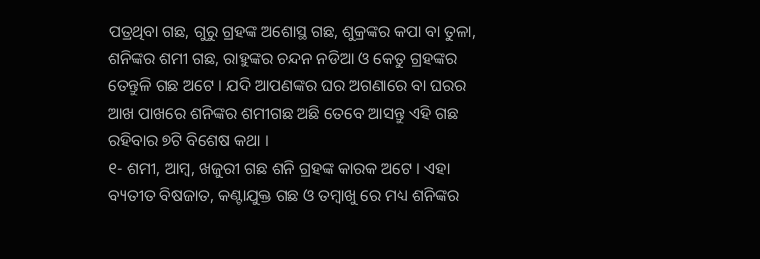ପତ୍ରଥିବା ଗଛ, ଗୁରୁ ଗ୍ରହଙ୍କ ଅଶୋସ୍ଥ ଗଛ, ଶୁକ୍ରଙ୍କର କପା ବା ତୁଳା, ଶନିଙ୍କର ଶମୀ ଗଛ, ରାହୁଙ୍କର ଚନ୍ଦନ ନଡିଆ ଓ କେତୁ ଗ୍ରହଙ୍କର ତେନ୍ତୁଳି ଗଛ ଅଟେ । ଯଦି ଆପଣଙ୍କର ଘର ଅଗଣାରେ ବା ଘରର ଆଖ ପାଖରେ ଶନିଙ୍କର ଶମୀଗଛ ଅଛି ତେବେ ଆସନ୍ତୁ ଏହି ଗଛ ରହିବାର ୭ଟି ବିଶେଷ କଥା ।
୧- ଶମୀ, ଆମ୍ବ, ଖଜୁରୀ ଗଛ ଶନି ଗ୍ରହଙ୍କ କାରକ ଅଟେ । ଏହା ବ୍ୟତୀତ ବିଷଜାତ, କଣ୍ଟାଯୁକ୍ତ ଗଛ ଓ ତମ୍ବାଖୁ ରେ ମଧ୍ୟ ଶନିଙ୍କର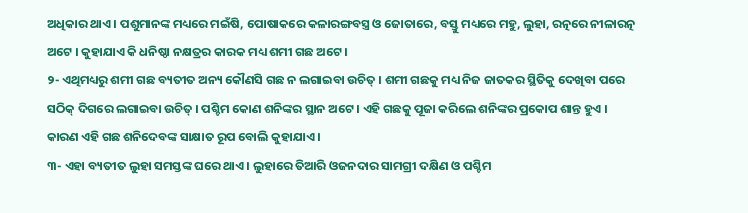ଅଧିକାର ଥାଏ । ପଶୁମାନଙ୍କ ମଧ୍ୟରେ ମଇଁଷି, ପୋଷାକରେ କଳାରଙ୍ଗବସ୍ତ୍ର ଓ ଜୋତାରେ, ବସ୍ତୁ ମଧ୍ୟରେ ମହୁ, ଲୁହା, ରତ୍ନରେ ନୀଳାରତ୍ନ ଅଟେ । କୁହାଯାଏ କି ଧନିଷ୍ଠା ନକ୍ଷତ୍ରର କାରକ ମଧ୍ୟ ଶମୀ ଗଛ ଅଟେ ।
୨- ଏଥିମଧ୍ୟରୁ ଶମୀ ଗଛ ବ୍ୟତୀତ ଅନ୍ୟ କୌଣସି ଗଛ ନ ଲଗାଇବା ଉଚିତ୍ । ଶମୀ ଗଛକୁ ମଧ୍ୟ ନିଜ ଜାତକର ସ୍ଥିତିକୁ ଦେଖିବା ପରେ ସଠିକ୍ ଦିଗରେ ଲଗାଇବା ଉଚିତ୍ । ପଶ୍ଚିମ କୋଣ ଶନିଙ୍କର ସ୍ଥାନ ଅଟେ । ଏହି ଗଛକୁ ପୂଜା କରିଲେ ଶନିଙ୍କର ପ୍ରକୋପ ଶାନ୍ତ ହୁଏ । କାରଣ ଏହି ଗଛ ଶନିଦେବଙ୍କ ସାକ୍ଷାତ ରୂପ ବୋଲି କୁହାଯାଏ ।
୩- ଏହା ବ୍ୟତୀତ ଲୁହା ସମସ୍ତଙ୍କ ଘରେ ଥାଏ । ଲୁହାରେ ତିଆରି ଓଜନଦାର ସାମଗ୍ରୀ ଦକ୍ଷିଣ ଓ ପଶ୍ଚିମ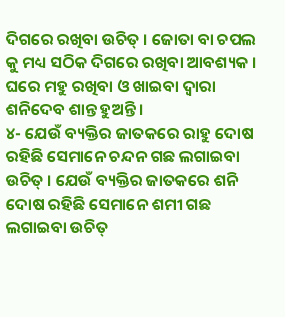ଦିଗରେ ରଖିବା ଉଚିତ୍ । ଜୋତା ବା ଚପଲ କୁ ମଧ୍ୟ ସଠିକ ଦିଗରେ ରଖିବା ଆବଶ୍ୟକ । ଘରେ ମହୁ ରଖିବା ଓ ଖାଇବା ଦ୍ଵାରା ଶନିଦେବ ଶାନ୍ତ ହୁଅନ୍ତି ।
୪- ଯେଉଁ ବ୍ୟକ୍ତିର ଜାତକରେ ରାହୁ ଦୋଷ ରହିଛି ସେମାନେ ଚନ୍ଦନ ଗଛ ଲଗାଇବା ଉଚିତ୍ । ଯେଉଁ ବ୍ୟକ୍ତିର ଜାତକରେ ଶନି ଦୋଷ ରହିଛି ସେମାନେ ଶମୀ ଗଛ ଲଗାଇବା ଉଚିତ୍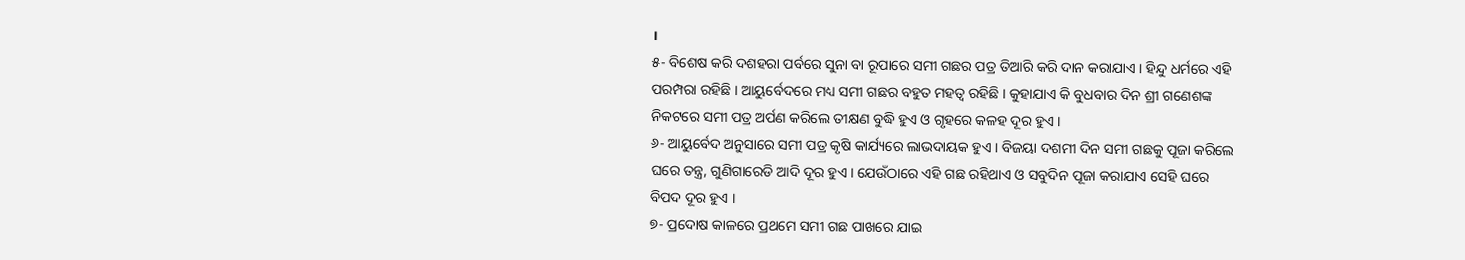।
୫- ବିଶେଷ କରି ଦଶହରା ପର୍ବରେ ସୁନା ବା ରୂପାରେ ସମୀ ଗଛର ପତ୍ର ତିଆରି କରି ଦାନ କରାଯାଏ । ହିନ୍ଦୁ ଧର୍ମରେ ଏହି ପରମ୍ପରା ରହିଛି । ଆୟୁର୍ବେଦରେ ମଧ୍ୟ ସମୀ ଗଛର ବହୁତ ମହତ୍ଵ ରହିଛି । କୁହାଯାଏ କି ବୁଧବାର ଦିନ ଶ୍ରୀ ଗଣେଶଙ୍କ ନିକଟରେ ସମୀ ପତ୍ର ଅର୍ପଣ କରିଲେ ତୀକ୍ଷଣ ବୁଦ୍ଧି ହୁଏ ଓ ଗୃହରେ କଳହ ଦୂର ହୁଏ ।
୬- ଆୟୁର୍ବେଦ ଅନୁସାରେ ସମୀ ପତ୍ର କୃଷି କାର୍ଯ୍ୟରେ ଲାଭଦାୟକ ହୁଏ । ବିଜୟା ଦଶମୀ ଦିନ ସମୀ ଗଛକୁ ପୂଜା କରିଲେ ଘରେ ତନ୍ତ୍ର, ଗୁଣିଗାରେଡି ଆଦି ଦୂର ହୁଏ । ଯେଉଁଠାରେ ଏହି ଗଛ ରହିଥାଏ ଓ ସବୁଦିନ ପୂଜା କରାଯାଏ ସେହି ଘରେ ବିପଦ ଦୂର ହୁଏ ।
୭- ପ୍ରଦୋଷ କାଳରେ ପ୍ରଥମେ ସମୀ ଗଛ ପାଖରେ ଯାଇ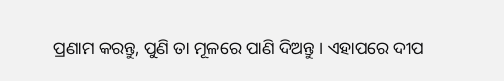ପ୍ରଣାମ କରନ୍ତୁ, ପୁଣି ତା ମୂଳରେ ପାଣି ଦିଅନ୍ତୁ । ଏହାପରେ ଦୀପ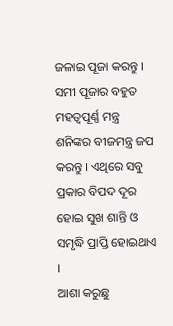ଜଳାଇ ପୂଜା କରନ୍ତୁ । ସମୀ ପୂଜାର ବହୁତ ମହତ୍ଵପୂର୍ଣ୍ଣ ମନ୍ତ୍ର ଶନିଙ୍କର ବୀଜମନ୍ତ୍ର ଜପ କରନ୍ତୁ । ଏଥିରେ ସବୁ ପ୍ରକାର ବିପଦ ଦୂର ହୋଇ ସୁଖ ଶାନ୍ତି ଓ ସମୃଦ୍ଧି ପ୍ରାପ୍ତି ହୋଇଥାଏ ।
ଆଶା କରୁଛୁ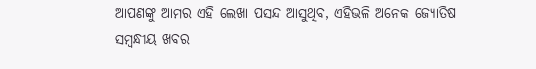ଆପଣଙ୍କୁ ଆମର ଏହି ଲେଖା ପସନ୍ଦ ଆସୁଥିବ, ଏହିଭଳି ଅନେକ ଜ୍ୟୋତିଷ ସମ୍ବନ୍ଧୀୟ ଖବର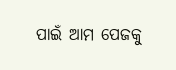ପାଇଁ ଆମ ପେଜକୁ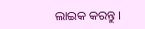ଲାଇକ କରନ୍ତୁ ।